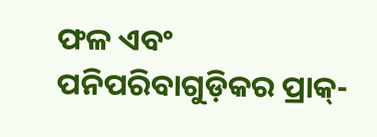ଫଳ ଏବଂ ପନିପରିବାଗୁଡ଼ିକର ପ୍ରାକ୍-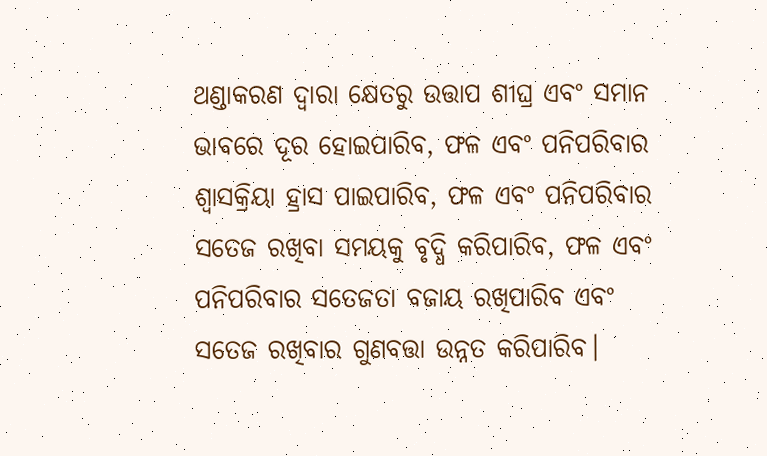ଥଣ୍ଡାକରଣ ଦ୍ଵାରା କ୍ଷେତରୁ ଉତ୍ତାପ ଶୀଘ୍ର ଏବଂ ସମାନ ଭାବରେ ଦୂର ହୋଇପାରିବ, ଫଳ ଏବଂ ପନିପରିବାର ଶ୍ୱାସକ୍ରିୟା ହ୍ରାସ ପାଇପାରିବ, ଫଳ ଏବଂ ପନିପରିବାର ସତେଜ ରଖିବା ସମୟକୁ ବୃଦ୍ଧି କରିପାରିବ, ଫଳ ଏବଂ ପନିପରିବାର ସତେଜତା ବଜାୟ ରଖିପାରିବ ଏବଂ ସତେଜ ରଖିବାର ଗୁଣବତ୍ତା ଉନ୍ନତ କରିପାରିବ।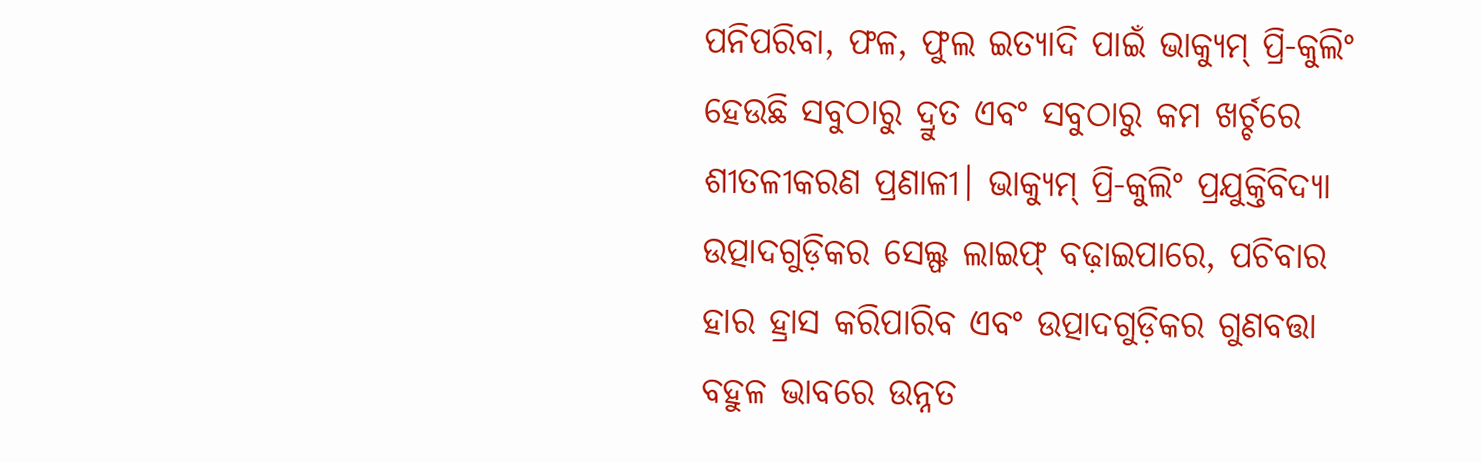ପନିପରିବା, ଫଳ, ଫୁଲ ଇତ୍ୟାଦି ପାଇଁ ଭାକ୍ୟୁମ୍ ପ୍ରି-କୁଲିଂ ହେଉଛି ସବୁଠାରୁ ଦ୍ରୁତ ଏବଂ ସବୁଠାରୁ କମ ଖର୍ଚ୍ଚରେ ଶୀତଳୀକରଣ ପ୍ରଣାଳୀ। ଭାକ୍ୟୁମ୍ ପ୍ରି-କୁଲିଂ ପ୍ରଯୁକ୍ତିବିଦ୍ୟା ଉତ୍ପାଦଗୁଡ଼ିକର ସେଲ୍ଫ ଲାଇଫ୍ ବଢ଼ାଇପାରେ, ପଚିବାର ହାର ହ୍ରାସ କରିପାରିବ ଏବଂ ଉତ୍ପାଦଗୁଡ଼ିକର ଗୁଣବତ୍ତା ବହୁଳ ଭାବରେ ଉନ୍ନତ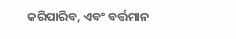କରିପାରିବ, ଏବଂ ବର୍ତ୍ତମାନ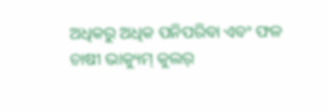ଅଧିକରୁ ଅଧିକ ପନିପରିବା ଏବଂ ଫଳ ଚାଷୀ ଭାକ୍ୟୁମ୍ କୁଲର୍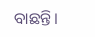ବାଛନ୍ତି।